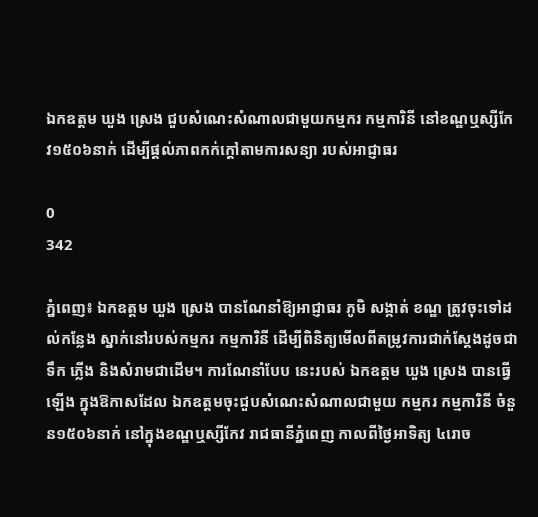ឯកឧត្តម ឃួង ស្រេង ជួបសំណេះសំណាលជាមួយកម្មករ កម្មការិនី នៅខណ្ឌឬស្សីកែវ១៥០៦នាក់ ដើម្បីផ្ដល់ភាពកក់ក្ដៅតាមការសន្យា របស់អាជ្ញាធរ

0
342

ភ្នំពេញ៖ ឯកឧត្តម ឃួង ស្រេង បានណែនាំឱ្យអាជ្ញាធរ ភូមិ សង្កាត់ ខណ្ឌ ត្រូវចុះទៅដល់កន្លែង ស្នាក់នៅរបស់កម្មករ កម្មការិនី ដើម្បីពិនិត្យមើលពីតម្រូវការជាក់ស្តែងដូចជា ទឹក ភ្លើង និងសំរាមជាដើម។ ការណែនាំបែប នេះរបស់ ឯកឧត្តម ឃួង ស្រេង បានធ្វើឡើង ក្នុងឱកាសដែល ឯកឧត្តមចុះជួបសំណេះសំណាលជាមួយ កម្មករ កម្មការិនី ចំនួន១៥០៦នាក់ នៅក្នុងខណ្ឌឬស្សីកែវ រាជធានីភ្នំពេញ កាលពីថ្ងៃអាទិត្យ ៤រោច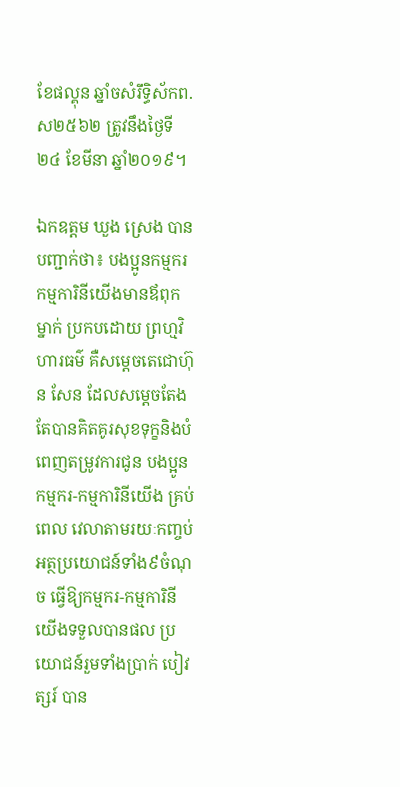ខែផល្គុន ឆ្នាំចសំរឹទ្ធិស័កព.ស២៥៦២ ត្រូវនឹងថ្ងៃទី២៤ ខែមីនា ឆ្នាំ២០១៩។

ឯកឧត្តម ឃួង ស្រេង បានបញ្ជាក់ថា៖ បងប្អូនកម្មករ កម្មការិនីយើងមានឪពុកម្នាក់ ប្រកបដោយ ព្រហ្មវិហារធម៌ គឺសម្តេចតេជោហ៊ុន សែន ដែលសម្តេចតែងតែបានគិតគូរសុខទុក្ខនិងបំពេញតម្រូវការជូន បងប្អូនកម្មករ-កម្មការិនីយើង គ្រប់ពេល វេលាតាមរយៈកញ្ចប់អត្ថប្រយោជន៍ទាំង៩ចំណុច ធ្វើឱ្យកម្មករ-កម្មការិនីយើងទទួលបានផល ប្រយោជន៍រួមទាំងប្រាក់ បៀវត្សរ៍ បាន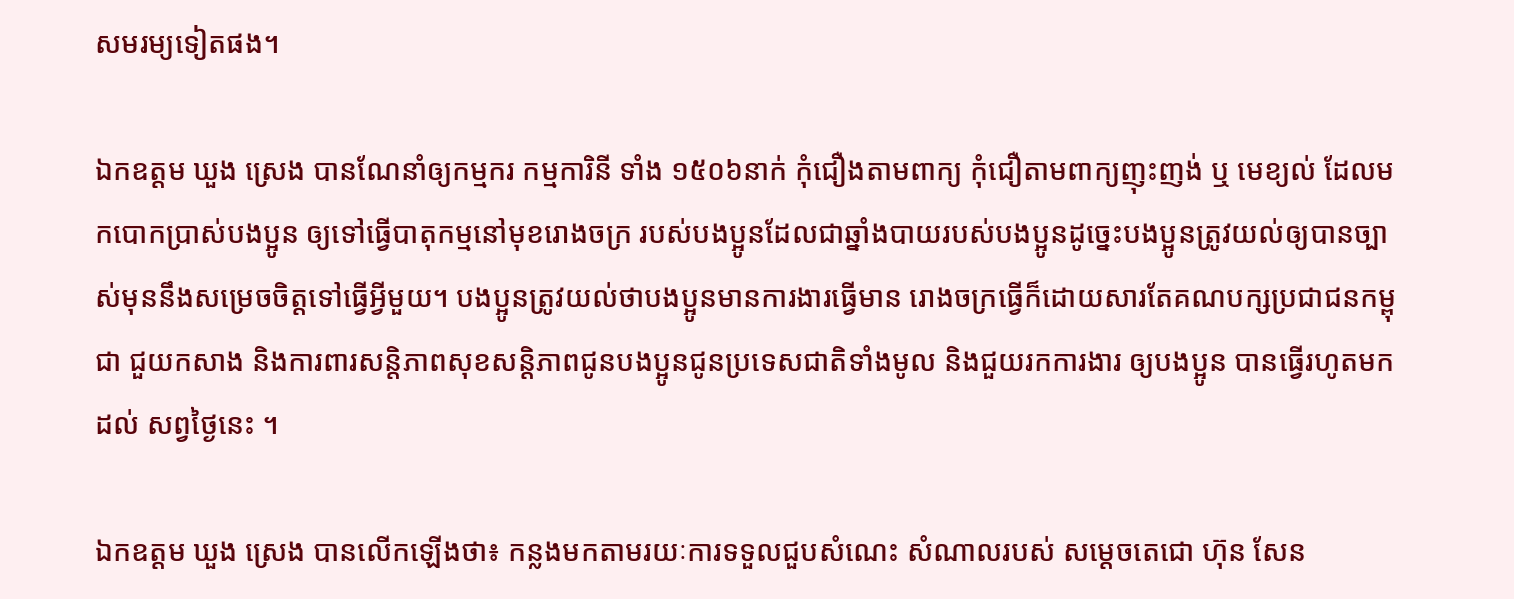សមរម្យទៀតផង។

ឯកឧត្តម ឃួង ស្រេង បានណែនាំឲ្យកម្មករ កម្មការិនី ទាំង ១៥០៦នាក់ កុំជឿងតាមពាក្យ កុំជឿតាមពាក្យញុះញង់ ឬ មេខ្យល់ ដែលមកបោកប្រាស់បងប្អូន ឲ្យទៅធ្វើបាតុកម្មនៅមុខរោងចក្រ របស់បងប្អូនដែលជាឆ្នាំងបាយរបស់បងប្អូនដូច្នេះបងប្អូនត្រូវយល់ឲ្យបានច្បាស់មុននឹងសម្រេចចិត្តទៅធ្វើអ្វីមួយ។ បងប្អូនត្រូវយល់ថាបងប្អូនមានការងារធ្វើមាន រោងចក្រធ្វើក៏ដោយសារតែគណបក្សប្រជាជនកម្ពុជា ជួយកសាង និងការពារសន្តិភាពសុខសន្តិភាពជូនបងប្អូនជូនប្រទេសជាតិទាំងមូល និងជួយរកការងារ ឲ្យបងប្អូន បានធ្វើរហូតមកដល់ សព្វថ្ងៃនេះ ។

ឯកឧត្តម ឃួង ស្រេង បានលើកឡើងថា៖ កន្លងមកតាមរយៈការទទួលជួបសំណេះ សំណាលរបស់ សម្តេចតេជោ ហ៊ុន សែន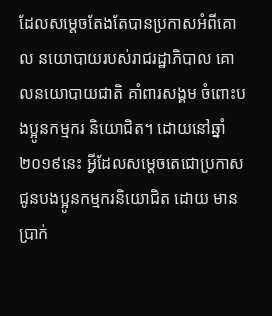ដែលសម្តេចតែងតែបានប្រកាសអំពីគោល នយោបាយរបស់រាជរដ្ឋាភិបាល គោលនយោបាយជាតិ គាំពារសង្គម ចំពោះបងប្អូនកម្មករ និយោជិត។ ដោយនៅឆ្នាំ២០១៩នេះ អ្វីដែលសម្តេចតេជោប្រកាសជូនបងប្អូនកម្មករនិយោជិត ដោយ មានប្រាក់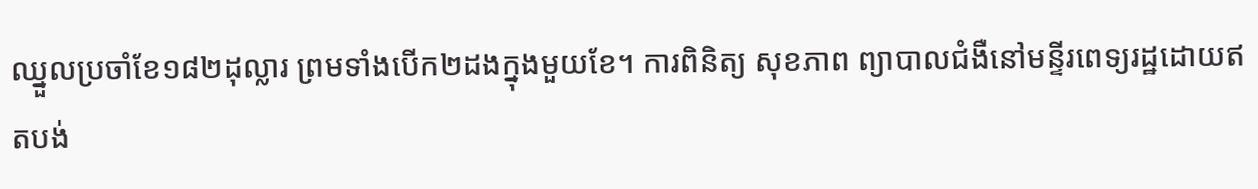ឈ្នួលប្រចាំខែ១៨២ដុល្លារ ព្រមទាំងបើក២ដងក្នុងមួយខែ។ ការពិនិត្យ សុខភាព ព្យាបាលជំងឺនៅមន្ទីរពេទ្យរដ្ឋដោយឥតបង់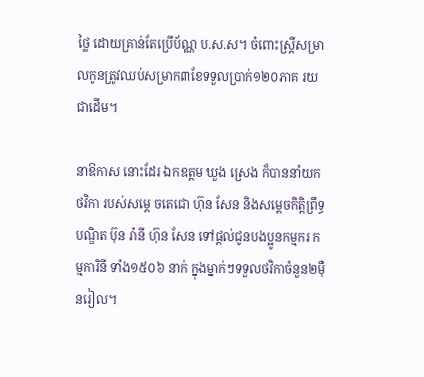ថ្លៃ ដោយគ្រាន់តែប្រើប័ណ្ណ ប.ស.ស។ ចំពោះស្រ្តីសម្រាលកូនត្រូវឈប់សម្រាក៣ខែទទួលប្រាក់១២០ភាគ រយជាដើម។

នាឱកាស នោះដែរ ឯកឧត្តម ឃួង ស្រេង ក៏បាននាំយកថវិកា របស់សម្តេ ចតេជោ ហ៊ុន សែន និងសម្តេចកិត្ដិព្រឹទ្ធបណ្ឌិត ប៊ុន រ៉ានី ហ៊ុន សែន ទៅផ្តល់ជូនបងប្អូនកម្មករ កម្មការិនី ទាំង១៥០៦ នាក់ ក្នុងម្នាក់ៗទទួលថវិកាចំនួន២ម៉ឺនរៀល។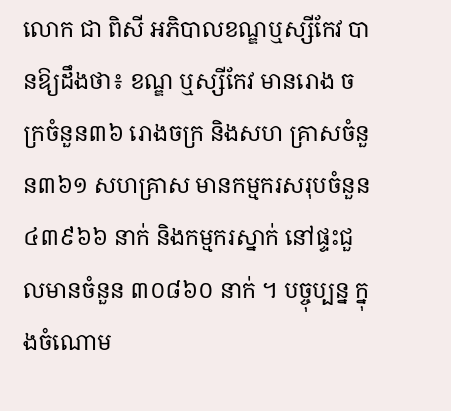លោក ជា ពិសី អភិបាលខណ្ឌឬស្សីកែវ បានឱ្យដឹងថា៖ ខណ្ឌ ឬស្សីកែវ មានរោង ចក្រចំនួន៣៦ រោងចក្រ និងសហ គ្រាសចំនួន៣៦១ សហគ្រាស មានកម្មករសរុបចំនួន៤៣៩៦៦ នាក់ និងកម្មករស្នាក់ នៅផ្ទះជួលមានចំនួន ៣០៨៦០ នាក់ ។ បច្ចុប្បន្ន ក្នុងចំណោម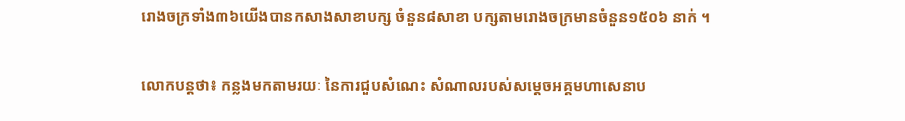រោងចក្រទាំង៣៦យើងបានកសាងសាខាបក្ស ចំនួន៨សាខា បក្សតាមរោងចក្រមានចំនួន១៥០៦ នាក់ ។

លោកបន្ដថា៖ កន្លងមកតាមរយៈ នៃការជួបសំណេះ សំណាលរបស់សម្ដេចអគ្គមហាសេនាប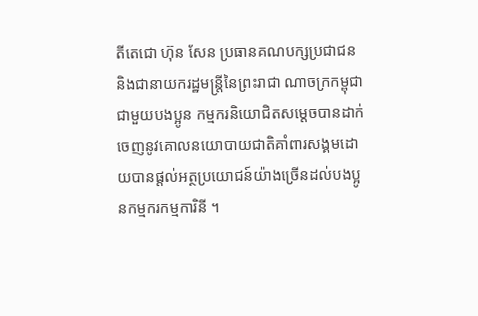តីតេជោ ហ៊ុន សែន ប្រធានគណបក្សប្រជាជន និងជានាយករដ្ឋមន្រ្តីនៃព្រះរាជា ណាចក្រកម្ពុជាជាមួយបងប្អូន កម្មករនិយោជិតសម្ដេចបានដាក់ចេញនូវគោលនយោបាយជាតិគាំពារសង្គមដោយបានផ្ដល់អត្ថប្រយោជន៍យ៉ាងច្រើនដល់បងប្អូនកម្មករកម្មការិនី ។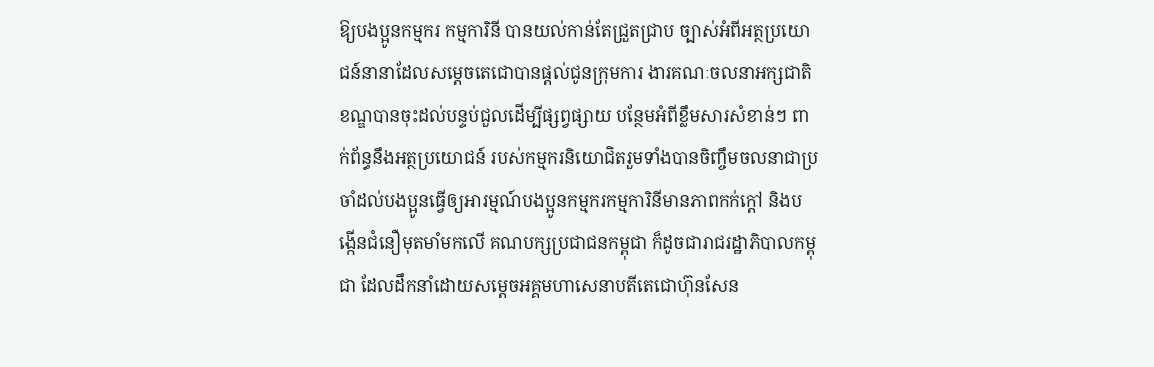ឱ្យបងប្អូនកម្មករ កម្មការិនី បានយល់កាន់តែជ្រួតជ្រាប ច្បាស់អំពីអត្ថប្រយោជន៍នានាដែលសម្ដេចតេជោបានផ្តល់ជូនក្រុមការ ងារគណៈចលនាអក្សជាតិ ខណ្ឌបានចុះដល់បន្ទប់ជួលដើម្បីផ្សព្វផ្សាយ បន្ថែមអំពីខ្លឹមសារសំខាន់ៗ ពាក់ព័ន្ធនឹងអត្ថប្រយោជន៍ របស់កម្មករនិយោជិតរួមទាំងបានចិញ្ចឹមចលនាជាប្រចាំដល់បងប្អូនធ្វើឲ្យអារម្មណ៍បងប្អូនកម្មករកម្មការិនីមានភាពកក់ក្ដៅ និងបង្កើនជំនឿមុតមាំមកលើ គណបក្សប្រជាជនកម្ពុជា ក៏ដូចជារាជរដ្ឋាភិបាលកម្ពុជា ដែលដឹកនាំដោយសម្ដេចអគ្គមហាសេនាបតីតេជោហ៊ុនសែន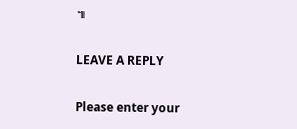៕

LEAVE A REPLY

Please enter your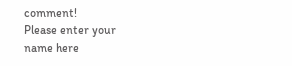comment!
Please enter your name here